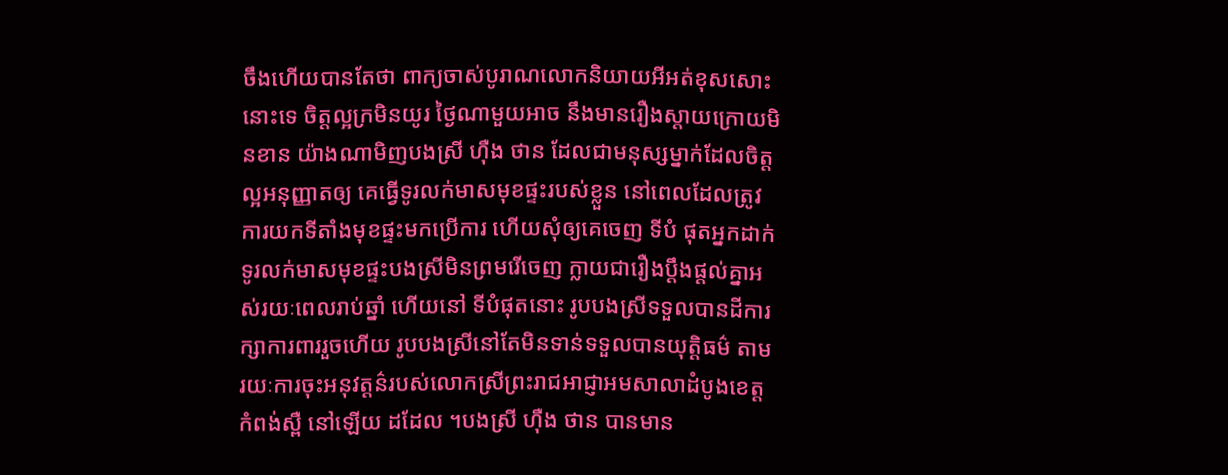ចឹងហើយបានតែថា ពាក្យចាស់បូរាណលោកនិយាយអីអត់ខុសសោះនោះទេ ចិត្តល្អក្រមិនយូរ ថ្ងៃណាមួយអាច នឹងមានរឿងស្តាយក្រោយមិនខាន យ៉ាងណាមិញបងស្រី ហ៊ឺង ថាន ដែលជាមនុស្សម្នាក់ដែលចិត្តល្អអនុញ្ញាតឲ្យ គេធ្វើទូរលក់មាសមុខផ្ទះរបស់ខ្លួន នៅពេលដែលត្រូវការយកទីតាំងមុខផ្ទះមកប្រើការ ហើយសុំឲ្យគេចេញ ទីបំ ផុតអ្នកដាក់ទូរលក់មាសមុខផ្ទះបងស្រីមិនព្រមរើចេញ ក្លាយជារឿងប្តឹងផ្តល់គ្នាអស់រយៈពេលរាប់ឆ្នាំ ហើយនៅ ទីបំផុតនោះ រូបបងស្រីទទួលបានដីការក្សាការពាររួចហើយ រូបបងស្រីនៅតែមិនទាន់ទទួលបានយុត្តិធម៌ តាម រយៈការចុះអនុវត្តន៌របស់លោកស្រីព្រះរាជអាជ្ញាអមសាលាដំបូងខេត្តកំពង់ស្ពឺ នៅឡើយ ដដែល ។បងស្រី ហ៊ឺង ថាន បានមាន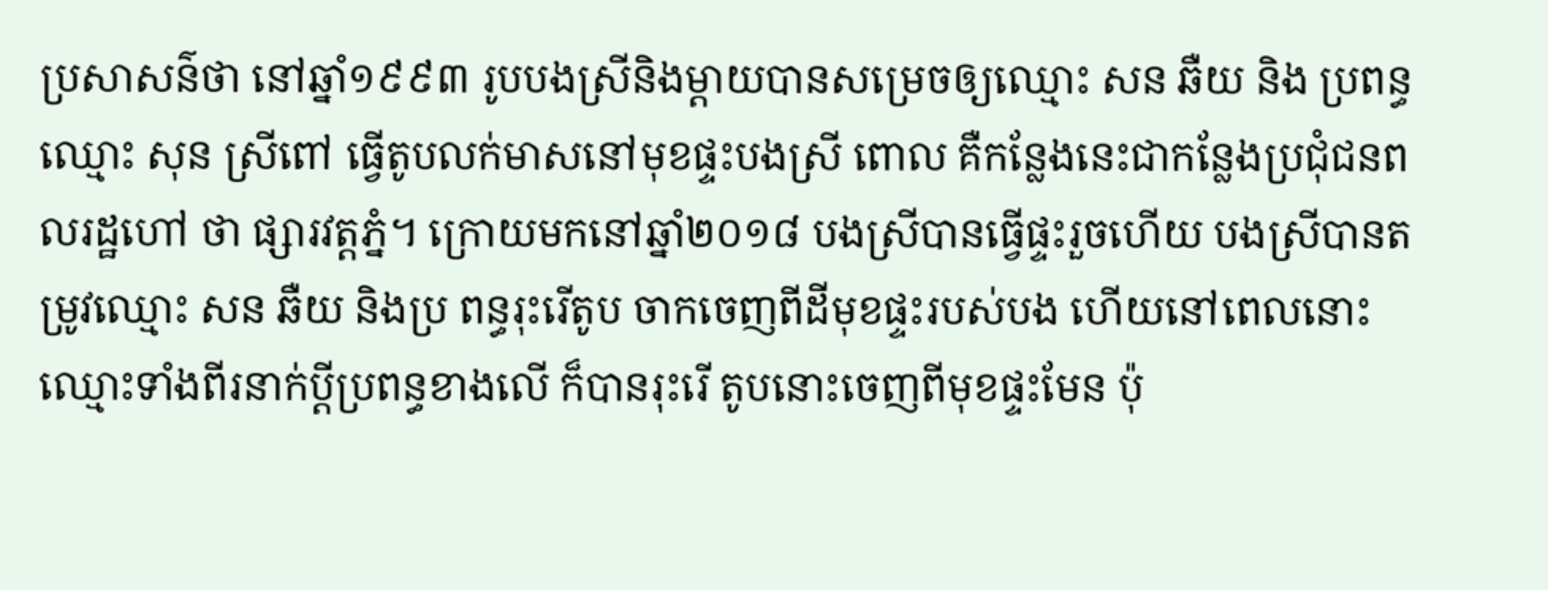ប្រសាសន៌ថា នៅឆ្នាំ១៩៩៣ រូបបងស្រីនិងម្តាយបានសម្រេចឲ្យឈ្មោះ សន ឆឺយ និង ប្រពន្ធឈ្មោះ សុន ស្រីពៅ ធ្វើតូបលក់មាសនៅមុខផ្ទះបងស្រី ពោល គឺកន្លែងនេះជាកន្លែងប្រជុំជនពលរដ្ឋហៅ ថា ផ្សារវត្តភ្នំ។ ក្រោយមកនៅឆ្នាំ២០១៨ បងស្រីបានធ្វើផ្ទះរួចហើយ បងស្រីបានតម្រូវឈ្មោះ សន ឆឺយ និងប្រ ពន្ធរុះរើតូប ចាកចេញពីដីមុខផ្ទះរបស់បង ហើយនៅពេលនោះ ឈ្មោះទាំងពីរនាក់ប្តីប្រពន្ធខាងលើ ក៏បានរុះរើ តូបនោះចេញពីមុខផ្ទះមែន ប៉ុ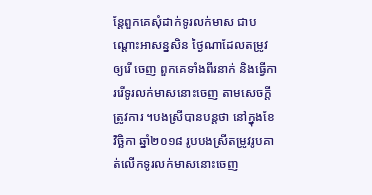ន្តែពួកគេសុំដាក់ទូរលក់មាស ជាបណ្តោះអាសន្នសិន ថ្ងៃណាដែលតម្រូវឲ្យរើ ចេញ ពួកគេទាំងពីរនាក់ និងធ្វើការរើទូរលក់មាសនោះចេញ តាមសេចក្តីត្រូវការ ។បងស្រីបានបន្តថា នៅក្នុងខែវិច្ឆិកា ឆ្នាំ២០១៨ រូបបងស្រីតម្រូវរូបគាត់លើកទូរលក់មាសនោះចេញ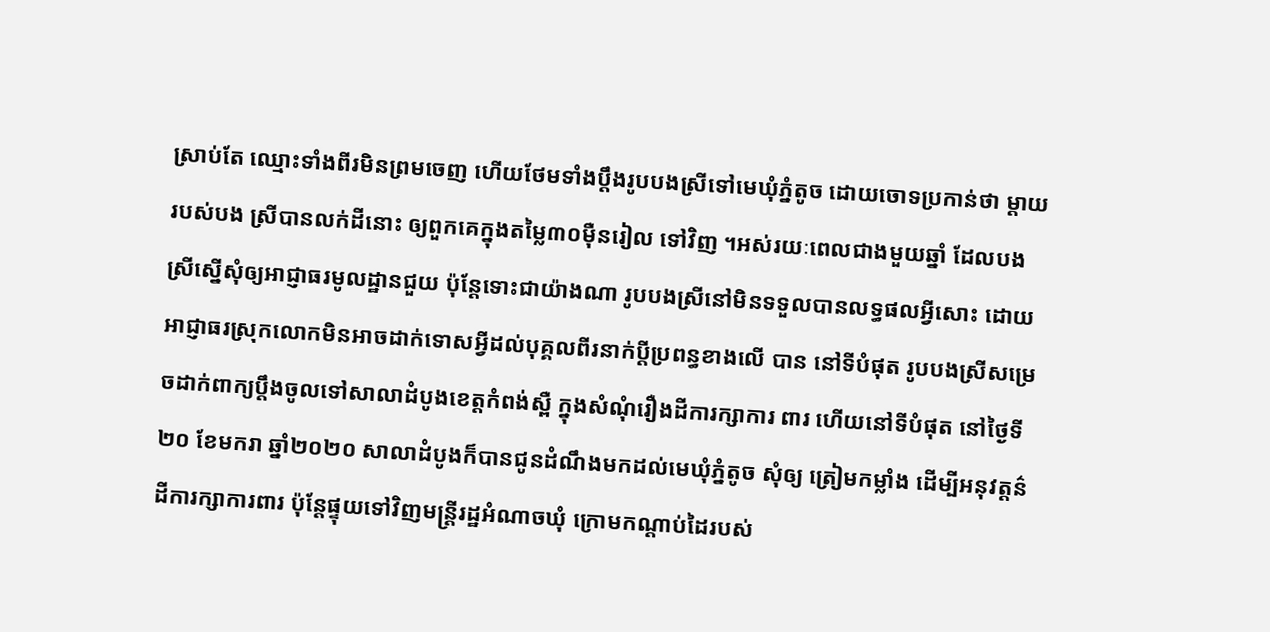ស្រាប់តែ ឈ្មោះទាំងពីរមិនព្រមចេញ ហើយថែមទាំងប្តឹងរូបបងស្រីទៅមេឃុំភ្នំតូច ដោយចោទប្រកាន់ថា ម្តាយរបស់បង ស្រីបានលក់ដីនោះ ឲ្យពួកគេក្នុងតម្លៃ៣០ម៉ឺនរៀល ទៅវិញ ។អស់រយៈពេលជាងមួយឆ្នាំ ដែលបងស្រីស្នើសុំឲ្យអាជ្ញាធរមូលដ្ឋានជួយ ប៉ុន្តែទោះជាយ៉ាងណា រូបបងស្រីនៅមិនទទួលបានលទ្ធផលអ្វីសោះ ដោយអាជ្ញាធរស្រុកលោកមិនអាចដាក់ទោសអ្វីដល់បុគ្គលពីរនាក់ប្តីប្រពន្ធខាងលើ បាន នៅទីបំផុត រូបបងស្រីសម្រេចដាក់ពាក្យប្តឹងចូលទៅសាលាដំបូងខេត្តកំពង់ស្ពឺ ក្នុងសំណុំរឿងដីការក្សាការ ពារ ហើយនៅទីបំផុត នៅថ្ងៃទី២០ ខែមករា ឆ្នាំ២០២០ សាលាដំបូងក៏បានជូនដំណឹងមកដល់មេឃុំភ្នំតូច សុំឲ្យ ត្រៀមកម្លាំង ដើម្បីអនុវត្តន៌ដីការក្សាការពារ ប៉ុន្តែផ្ទុយទៅវិញមន្ត្រីរដ្ឋអំណាចឃុំ ក្រោមកណ្តាប់ដៃរបស់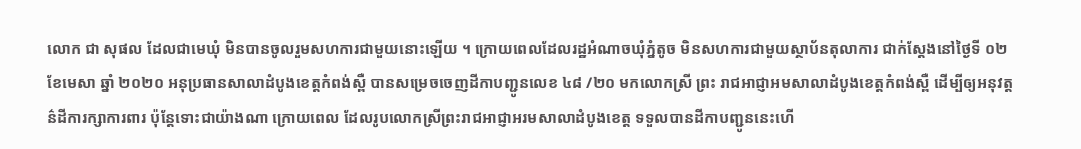លោក ជា សុផល ដែលជាមេឃុំ មិនបានចូលរួមសហការជាមួយនោះឡើយ ។ ក្រោយពេលដែលរដ្ឋអំណាចឃុំភ្នំតូច មិនសហការជាមួយស្ថាប័នតុលាការ ជាក់ស្តែងនៅថ្ងៃទី ០២ ខែមេសា ឆ្នាំ ២០២០ អនុប្រធានសាលាដំបូងខេត្តកំពង់ស្ពឺ បានសម្រេចចេញដីកាបញ្ជូនលេខ ៤៨ /២០ មកលោកស្រី ព្រះ រាជអាជ្ញាអមសាលាដំបូងខេត្តកំពង់ស្ពឺ ដើម្បីឲ្យអនុវត្តន៌ដីការក្សាការពារ ប៉ុន្តែទោះជាយ៉ាងណា ក្រោយពេល ដែលរូបលោកស្រីព្រះរាជអាជ្ញាអរមសាលាដំបូងខេត្ត ទទួលបានដីកាបញ្ជូននេះហើ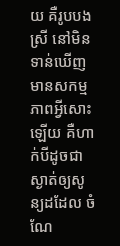យ គឺរូបបងស្រី នៅមិន ទាន់ឃើញមានសកម្មភាពអ្វីសោះឡើយ គឺហាក់បីដូចជាស្ងាត់ឲ្យសូន្យដដែល ចំណែ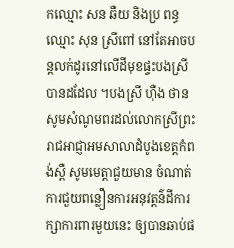កឈ្មោះ សន ឆឺយ និងប្រ ពន្ធឈ្មោះ សុន ស្រីពៅ នៅតែអាចបន្តលក់ដូរនៅលើដីមុខផ្ទះបងស្រីបានដដែល ។បងស្រី ហ៊ឺង ថាន សូមសំណូមពរដល់លោកស្រីព្រះរាជអាជ្ញាអមសាលាដំបូងខេត្តកំពង់ស្ពឺ សូមមេត្តាជួយមាន ចំណាត់ការជួយពន្លឿនការអនុវត្តន៌ដីការក្សាការពារមួយនេះ ឲ្យបានឆាប់ផ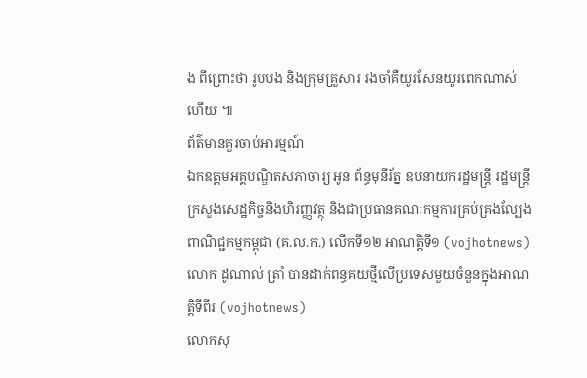ង ពីព្រោះថា រូបបង និងក្រុមគ្រួសារ រងចាំគឺយូរសែនយូរពេកណាស់ហើយ ៕
ព័ត៌មានគួរចាប់អារម្មណ៍
ឯកឧត្តមអគ្គបណ្ឌិតសភាចារ្យ អូន ព័ន្ធមុនីរ័ត្ន ឧបនាយករដ្ឋមន្រ្តី រដ្ឋមន្រ្តីក្រសួងសេដ្ឋកិច្ចនិងហិរញ្ញវត្ថុ និងជាប្រធានគណៈកម្មការគ្រប់គ្រងល្បែងពាណិជ្ជកម្មកម្ពុជា (គ.ល.ក.) លើកទី១២ អាណត្តិទី១ (vojhotnews)
លោក ដូណាល់ ត្រាំ បានដាក់ពន្ធគយថ្មីលើប្រទេសមួយចំនួនក្នុងអាណត្តិទីពីរ (vojhotnews)
លោកសុ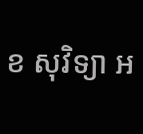ខ សុវិទ្យា អ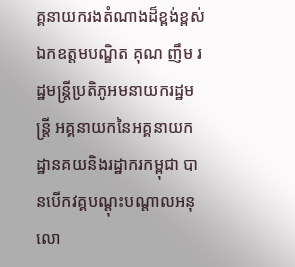គ្គនាយករងតំណាងដ៏ខ្ពង់ខ្ពស់ឯកឧត្តមបណ្ឌិត គុណ ញឹម រដ្ឋមន្ត្រីប្រតិភូអមនាយករដ្ឋមន្ត្រី អគ្គនាយកនៃអគ្គនាយកដ្ឋានគយនិងរដ្ឋាករកម្ពុជា បានបើកវគ្គបណ្តុះបណ្តាលអនុលោ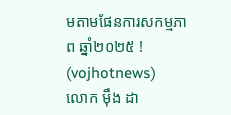មតាមផែនការសកម្មភាព ឆ្នាំ២០២៥ ! (vojhotnews)
លោក ម៉ឹង ដា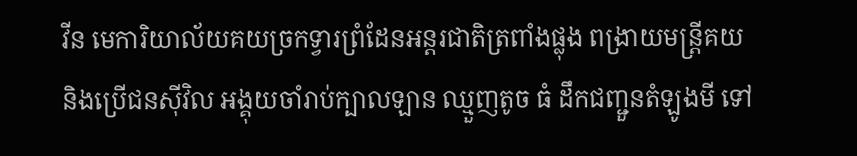វីន មេការិយាល័យគយច្រកទ្វារព្រំដែនអន្តរជាតិត្រពាំងផ្លុង ពង្រាយមន្ត្រីគយ និងប្រើជនសុីវិល អង្គុយចាំរាប់ក្បាលឡាន ឈ្មួញតូច ធំ ដឹកជញ្ជួនតំឡូងមី ទៅ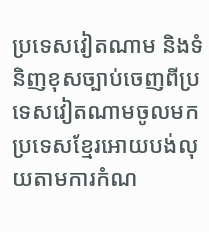ប្រទេសវៀតណាម និងទំនិញខុសច្បាប់ចេញពីប្រទេសវៀតណាមចូលមកប្រទេសខ្មែរអោយបង់លុយតាមការកំណ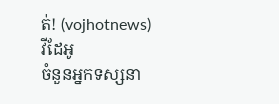ត់! (vojhotnews)
វីដែអូ
ចំនួនអ្នកទស្សនា